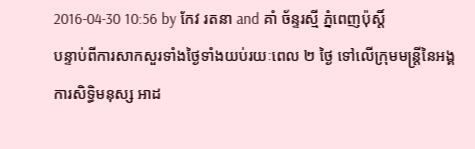2016-04-30 10:56 by កែវ រតនា and គាំ ច័ន្ទរស្មី ភ្នំពេញប៉ុស្តិ៍
បន្ទាប់ពីការសាកសួរទាំងថ្ងៃទាំងយប់រយៈពេល ២ ថ្ងៃ ទៅលើក្រុមមន្ត្រីនៃអង្គការសិទ្ធិមនុស្ស អាដ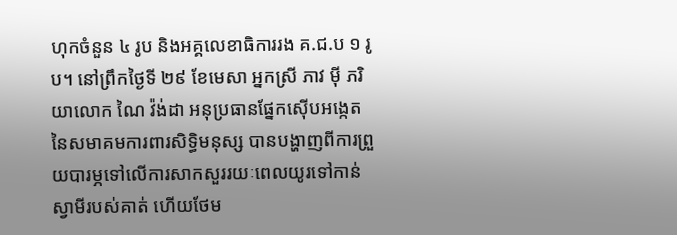ហុកចំនួន ៤ រូប និងអគ្គលេខាធិការរង គ.ជ.ប ១ រូប។ នៅព្រឹកថ្ងៃទី ២៩ ខែមេសា អ្នកស្រី ភាវ ម៉ី ភរិយាលោក ណៃ វ៉ង់ដា អនុប្រធានផ្នែកស៊ើបអង្កេតនៃសមាគមការពារសិទ្ធិមនុស្ស បានបង្ហាញពីការព្រួយបារម្ភទៅលើការសាកសួររយៈពេលយូរទៅកាន់ស្វាមីរបស់គាត់ ហើយថែម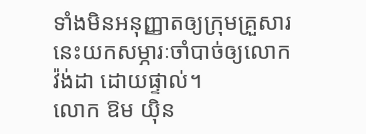ទាំងមិនអនុញ្ញាតឲ្យក្រុមគ្រួសារនេះយកសម្ភារៈចាំបាច់ឲ្យលោក វ៉ង់ដា ដោយផ្ទាល់។
លោក ឱម យ៉ិន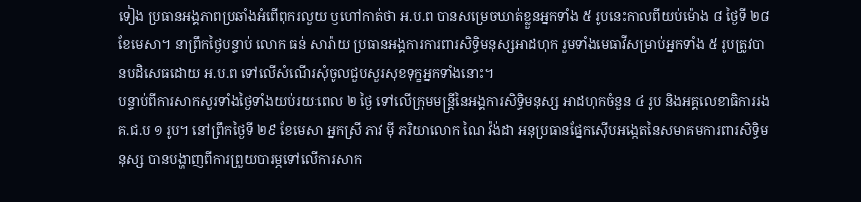ទៀង ប្រធានអង្គភាពប្រឆាំងអំពើពុករលួយ ឫហៅកាត់ថា អ.ប.ព បានសម្រេចឃាត់ខ្លួនអ្នកទាំង ៥ រូបនេះកាលពីយប់ម៉ោង ៨ ថ្ងៃទី ២៨ ខែមេសា។ នាព្រឹកថ្ងៃបន្ទាប់ លោក ធន់ សារ៉ាយ ប្រធានអង្គការការពារសិទ្ធិមនុស្សអាដហុក រួមទាំងមេធាវីសម្រាប់អ្នកទាំង ៥ រូបត្រូវបានបដិសេធដោយ អ.ប.ព ទៅលើសំណើរសុំចូលជួបសួរសុខទុក្ខអ្នកទាំងនោះ។
បន្ទាប់ពីការសាកសួរទាំងថ្ងៃទាំងយប់រយៈពេល ២ ថ្ងៃ ទៅលើក្រុមមន្ត្រីនៃអង្គការសិទ្ធិមនុស្ស អាដហុកចំនួន ៤ រូប និងអគ្គលេខាធិការរង គ.ជ.ប ១ រូប។ នៅព្រឹកថ្ងៃទី ២៩ ខែមេសា អ្នកស្រី ភាវ ម៉ី ភរិយាលោក ណៃ វ៉ង់ដា អនុប្រធានផ្នែកស៊ើបអង្កេតនៃសមាគមការពារសិទ្ធិមនុស្ស បានបង្ហាញពីការព្រួយបារម្ភទៅលើការសាក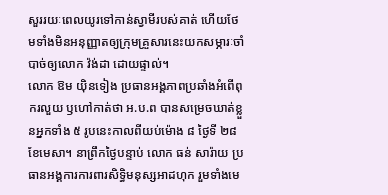សួររយៈពេលយូរទៅកាន់ស្វាមីរបស់គាត់ ហើយថែមទាំងមិនអនុញ្ញាតឲ្យក្រុមគ្រួសារនេះយកសម្ភារៈចាំបាច់ឲ្យលោក វ៉ង់ដា ដោយផ្ទាល់។
លោក ឱម យ៉ិនទៀង ប្រធានអង្គភាពប្រឆាំងអំពើពុករលួយ ឫហៅកាត់ថា អ.ប.ព បានសម្រេចឃាត់ខ្លួនអ្នកទាំង ៥ រូបនេះកាលពីយប់ម៉ោង ៨ ថ្ងៃទី ២៨ ខែមេសា។ នាព្រឹកថ្ងៃបន្ទាប់ លោក ធន់ សារ៉ាយ ប្រធានអង្គការការពារសិទ្ធិមនុស្សអាដហុក រួមទាំងមេ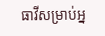ធាវីសម្រាប់អ្ន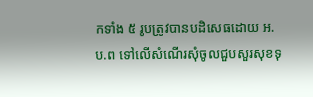កទាំង ៥ រូបត្រូវបានបដិសេធដោយ អ.ប.ព ទៅលើសំណើរសុំចូលជួបសួរសុខទុ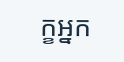ក្ខអ្នក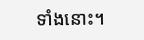ទាំងនោះ។